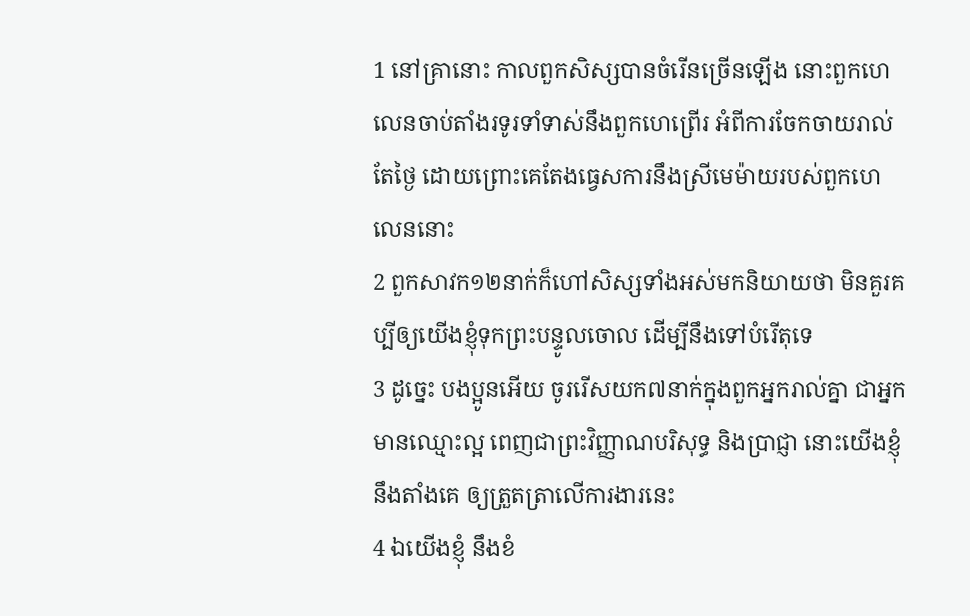1 នៅគ្រានោះ កាលពួកសិស្សបានចំរើនច្រើនឡើង នោះពួកហេលេនចាប់តាំងរទូរទាំទាស់នឹងពួកហេព្រើរ អំពីការចែកចាយរាល់តែថ្ងៃ ដោយព្រោះគេតែងធ្វេសការនឹងស្រីមេម៉ាយរបស់ពួកហេលេននោះ
2 ពួកសាវក១២នាក់ក៏ហៅសិស្សទាំងអស់មកនិយាយថា មិនគួរគប្បីឲ្យយើងខ្ញុំទុកព្រះបន្ទូលចោល ដើម្បីនឹងទៅបំរើតុទេ
3 ដូច្នេះ បងប្អូនអើយ ចូររើសយក៧នាក់ក្នុងពួកអ្នករាល់គ្នា ជាអ្នកមានឈ្មោះល្អ ពេញជាព្រះវិញ្ញាណបរិសុទ្ធ និងប្រាជ្ញា នោះយើងខ្ញុំនឹងតាំងគេ ឲ្យត្រួតត្រាលើការងារនេះ
4 ឯយើងខ្ញុំ នឹងខំ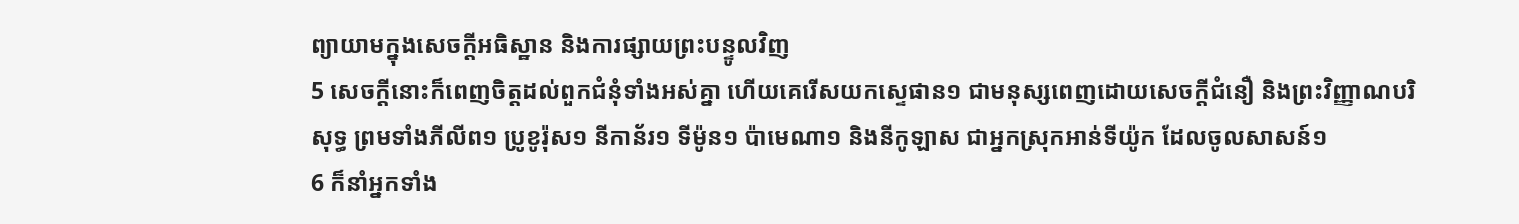ព្យាយាមក្នុងសេចក្ដីអធិស្ឋាន និងការផ្សាយព្រះបន្ទូលវិញ
5 សេចក្ដីនោះក៏ពេញចិត្តដល់ពួកជំនុំទាំងអស់គ្នា ហើយគេរើសយកស្ទេផាន១ ជាមនុស្សពេញដោយសេចក្ដីជំនឿ និងព្រះវិញ្ញាណបរិសុទ្ធ ព្រមទាំងភីលីព១ ប្រូខូរ៉ុស១ នីកាន័រ១ ទីម៉ូន១ ប៉ាមេណា១ និងនីកូឡាស ជាអ្នកស្រុកអាន់ទីយ៉ូក ដែលចូលសាសន៍១
6 ក៏នាំអ្នកទាំង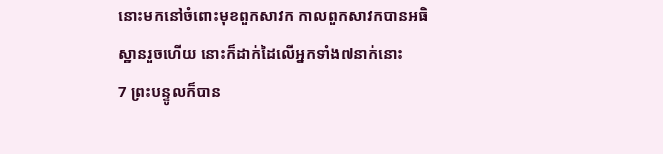នោះមកនៅចំពោះមុខពួកសាវក កាលពួកសាវកបានអធិស្ឋានរួចហើយ នោះក៏ដាក់ដៃលើអ្នកទាំង៧នាក់នោះ
7 ព្រះបន្ទូលក៏បាន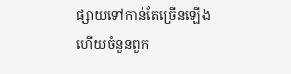ផ្សាយទៅកាន់តែច្រើនឡើង ហើយចំនួនពួក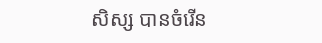សិស្ស បានចំរើន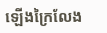ឡើងក្រៃលែង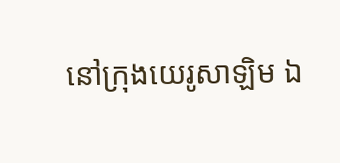នៅក្រុងយេរូសាឡិម ឯ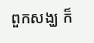ពួកសង្ឃ ក៏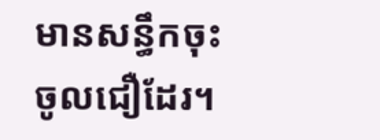មានសន្ធឹកចុះចូលជឿដែរ។